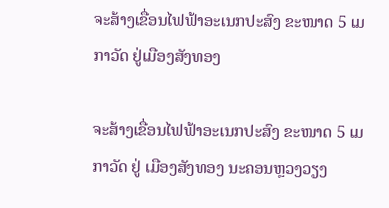ຈະສ້າງເຂື່ອນໄຟຟ້າອະເນກປະສົງ ຂະໜາດ 5 ເມກາວັດ ຢູ່ເມືອງສັງທອງ

ຈະສ້າງເຂື່ອນໄຟຟ້າອະເນກປະສົງ ຂະໜາດ 5 ເມກາວັດ ຢູ່ ເມືອງສັງທອງ ນະຄອນຫຼວງວຽງ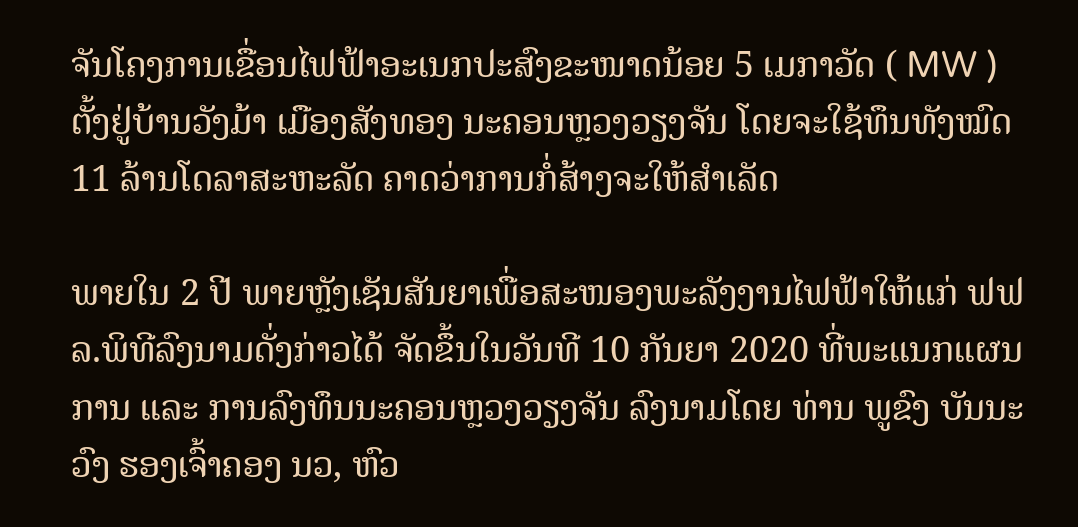ຈັນໂຄງການເຂື່ອນໄຟຟ້າອະເນກປະສົງຂະໜາດນ້ອຍ 5 ເມກາວັດ ( MW ) ຕັ້ງຢູ່ບ້ານວັງມ້າ ເມືອງສັງທອງ ນະຄອນຫຼວງວຽງຈັນ ໂດຍຈະໃຊ້ທຶນທັງໝົດ 11 ລ້ານໂດລາສະຫະລັດ ຄາດວ່າການກໍ່ສ້າງຈະໃຫ້ສຳເລັດ

ພາຍໃນ 2 ປີ ພາຍຫຼັງເຊັນສັນຍາເພື່ອສະໜອງພະລັງງານໄຟຟ້າໃຫ້ແກ່ ຟຟລ.ພິທີລົງນາມດັ່ງກ່າວໄດ້ ຈັດຂຶ້ນໃນວັນທີ 10 ກັນຍາ 2020 ທີ່ພະແນກແຜນການ ແລະ ການລົງທຶນນະຄອນຫຼວງວຽງຈັນ ລົງນາມໂດຍ ທ່ານ ພູຂົງ ບັນນະວົງ ຮອງເຈົ້າຄອງ ນວ, ຫົວ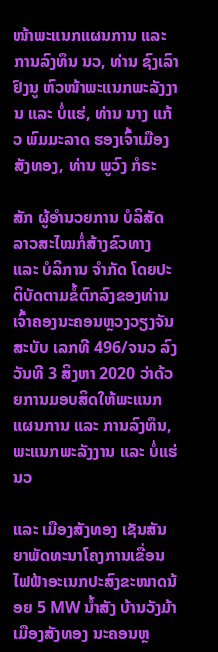ໜ້າພະແນກແຜນການ ແລະ ການລົງທຶນ ນວ, ທ່ານ ຊົງເລົາ ຢົງນູ ຫົວໜ້າພະແນກພະລັງງານ ແລະ ບໍ່ແຮ່, ທ່ານ ນາງ ແກ້ວ ພົມມະລາດ ຮອງເຈົ້າເມືອງສັງທອງ, ທ່ານ ພູວົງ ກໍຣະ

ສັກ ຜູ້ອຳນວຍການ ບໍລິສັດ ລາວສະໄໝກໍ່ສ້າງຂົວທາງ ແລະ ບໍລິການ ຈຳກັດ ໂດຍປະຕິບັດຕາມຂໍ້ຕົກລົງຂອງທ່ານເຈົ້າຄອງນະຄອນຫຼວງວຽງຈັນ ສະບັບ ເລກທີ 496/ຈນວ ລົງວັນທີ 3 ສິງຫາ 2020 ວ່າດ້ວຍການມອບສິດໃຫ້ພະແນກແຜນການ ແລະ ການລົງທຶນ, ພະແນກພະລັງງານ ແລະ ບໍ່ແຮ່ ນວ

ແລະ ເມືອງສັງທອງ ເຊັນສັນຍາພັດທະນາໂຄງການເຂື່ອນໄຟຟ້າອະເນກປະສົງຂະໜາດນ້ອຍ 5 MW ນ້ຳສັງ ບ້ານວັງມ້າ ເມືອງສັງທອງ ນະຄອນຫຼ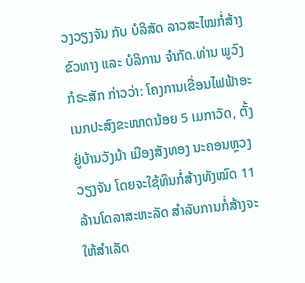ວງວຽງຈັນ ກັບ ບໍລິສັດ ລາວສະໄໝກໍ່ສ້າງຂົວທາງ ແລະ ບໍລິການ ຈຳກັດ.ທ່ານ ພູວົງ ກໍຣະສັກ ກ່າວວ່າ: ໂຄງການເຂື່ອນໄຟຟ້າອະເນກປະສົງຂະໜາດນ້ອຍ 5 ເມກາວັດ, ຕັ້ງຢູ່ບ້ານວັງມ້າ ເມືອງສັງທອງ ນະຄອນຫຼວງວຽງຈັນ ໂດຍຈະໃຊ້ທຶນກໍ່ສ້າງທັງໝົດ 11 ລ້ານໂດລາສະຫະລັດ ສຳລັບການກໍ່ສ້າງຈະໃຫ້ສຳເລັດ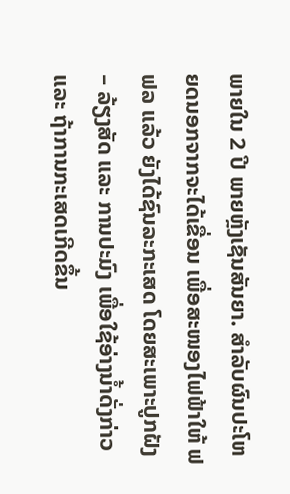ພາຍໃນ 2 ປີ ພາຍຫຼັງເຊັນສັນຍາ. ສຳລັບຜົນປະໂຫຍດນອກຈາກຈະໄດ້ເຂື່ອນ ເພື່ອສະໜອງໄຟຟ້າໃຫ້ ຟຟລ ແລ້ວ ຍັງໄດ້ຊົນລະກະເສດ ໂດຍສະເພາະປູກຝັງ – ລ້ຽງສັດ ແລະ ການປະມົງ ເພື່ອໃຊ້ອ່າງນ້ຳດັ່ງກ່າວ ແລະ ຖ້າການກະເສດເກີດຂຶ້ນ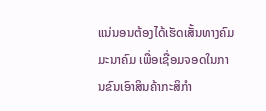ແນ່ນອນຕ້ອງໄດ້ເຮັດເສັ້ນທາງຄົມມະນາຄົມ ເພື່ອເຊື່ອມຈອດໃນການຂົນເອົາສິນຄ້າກະສິກຳ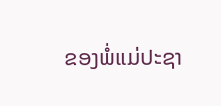ຂອງພໍ່ແມ່ປະຊາ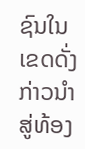ຊົນໃນເຂດດັ່ງກ່າວນຳສູ່ທ້ອງ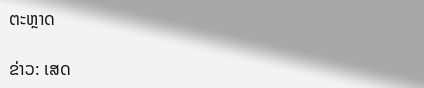ຕະຫຼາດ

ຂ່າວ: ເສດ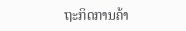ຖະກິດການຄ້າ